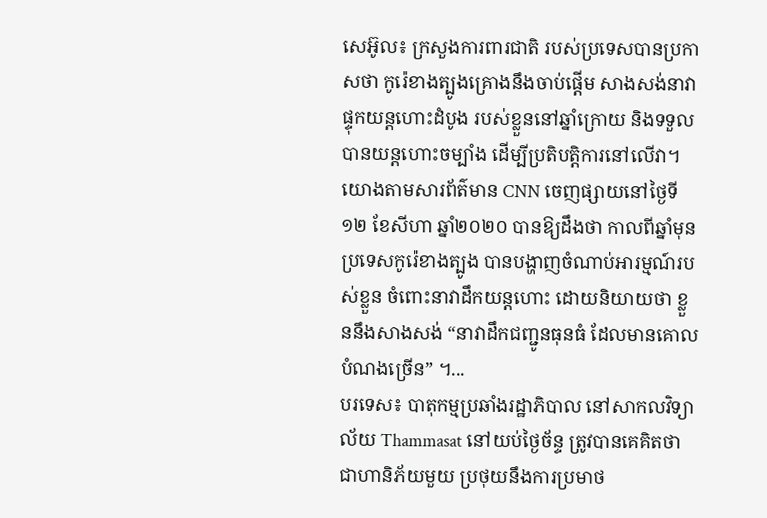សេអ៊ូល៖ ក្រសួងការពារជាតិ របស់ប្រទេសបានប្រកាសថា កូរ៉េខាងត្បូងគ្រោងនឹងចាប់ផ្តើម សាងសង់នាវាផ្ទុកយន្តហោះដំបូង របស់ខ្លួននៅឆ្នាំក្រោយ និងទទួលបានយន្តហោះចម្បាំង ដើម្បីប្រតិបត្តិការនៅលើវា។ យោងតាមសារព័ត៌មាន CNN ចេញផ្សាយនៅថ្ងៃទី១២ ខែសីហា ឆ្នាំ២០២០ បានឱ្យដឹងថា កាលពីឆ្នាំមុនប្រទេសកូរ៉េខាងត្បូង បានបង្ហាញចំណាប់អារម្មណ៍របស់ខ្លួន ចំពោះនាវាដឹកយន្តហោះ ដោយនិយាយថា ខ្លួននឹងសាងសង់ “នាវាដឹកជញ្ជូនធុនធំ ដែលមានគោលបំណងច្រើន” ។...
បរទេស៖ បាតុកម្មប្រឆាំងរដ្ឋាភិបាល នៅសាកលវិទ្យាល័យ Thammasat នៅយប់ថ្ងៃច័ន្ទ ត្រូវបានគេគិតថា ជាហានិភ័យមួយ ប្រថុយនឹងការប្រមាថ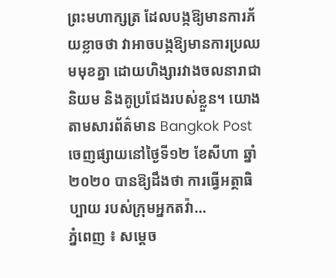ព្រះមហាក្សត្រ ដែលបង្កឱ្យមានការភ័យខ្លាចថា វាអាចបង្កឱ្យមានការប្រឈមមុខគ្នា ដោយហិង្សារវាងចលនារាជានិយម និងគូប្រជែងរបស់ខ្លួន។ យោងតាមសារព័ត៌មាន Bangkok Post ចេញផ្សាយនៅថ្ងៃទី១២ ខែសីហា ឆ្នាំ២០២០ បានឱ្យដឹងថា ការធ្វើអត្ថាធិប្បាយ របស់ក្រុមអ្នកតវ៉ា...
ភ្នំពេញ ៖ សម្ដេច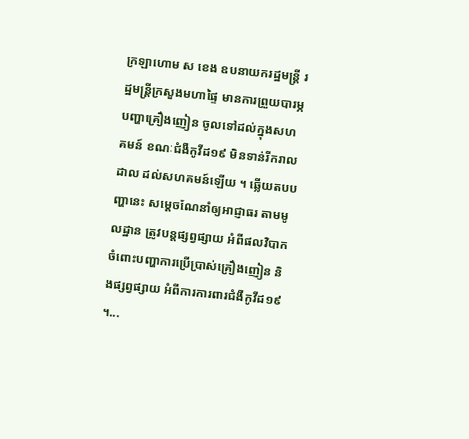ក្រឡាហោម ស ខេង ឧបនាយករដ្ឋមន្ដ្រី រដ្ឋមន្ដ្រីក្រសួងមហាផ្ទៃ មានការព្រួយបារម្ភបញ្ហាគ្រឿងញៀន ចូលទៅដល់ក្នុងសហគមន៍ ខណៈជំងឺកូវីដ១៩ មិនទាន់រីករាលដាល ដល់សហគមន៍ឡើយ ។ ឆ្លើយតបបញ្ហានេះ សម្ដេចណែនាំឲ្យអាជ្ញាធរ តាមមូលដ្ឋាន ត្រូវបន្ដផ្សព្វផ្សាយ អំពីផលវិបាក ចំពោះបញ្ហាការប្រើប្រាស់គ្រឿងញៀន និងផ្សព្វផ្សាយ អំពីការការពារជំងឺកូវីដ១៩ ។...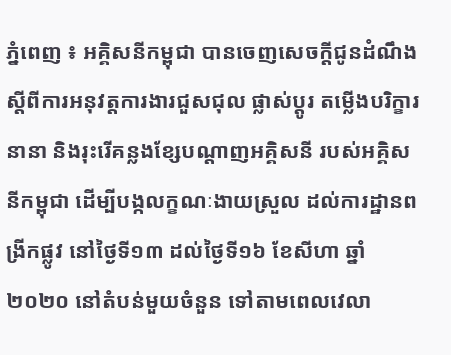ភ្នំពេញ ៖ អគ្គិសនីកម្ពុជា បានចេញសេចក្តីជូនដំណឹង ស្តីពីការអនុវត្តការងារជួសជុល ផ្លាស់ប្តូរ តម្លើងបរិក្ខារនានា និងរុះរើគន្លងខ្សែបណ្តាញអគ្គិសនី របស់អគ្គិសនីកម្ពុជា ដើម្បីបង្កលក្ខណៈងាយស្រួល ដល់ការដ្ឋានពង្រីកផ្លូវ នៅថ្ងៃទី១៣ ដល់ថ្ងៃទី១៦ ខែសីហា ឆ្នាំ២០២០ នៅតំបន់មួយចំនួន ទៅតាមពេលវេលា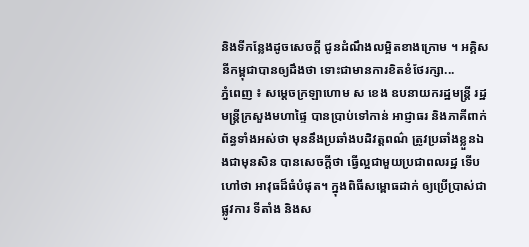និងទីកន្លែងដូចសេចក្តី ជូនដំណឹងលម្អិតខាងក្រោម ។ អគ្គិសនីកម្ពុជាបានឲ្យដឹងថា ទោះជាមានការខិតខំថែរក្សា...
ភ្នំពេញ ៖ សម្ដេចក្រឡាហោម ស ខេង ឧបនាយករដ្ឋមន្ដ្រី រដ្ឋមន្ដ្រីក្រសួងមហាផ្ទៃ បានប្រាប់ទៅកាន់ អាជ្ញាធរ និងភាគីពាក់ព័ន្ធទាំងអស់ថា មុននឹងប្រឆាំងបដិវត្តពណ៌ ត្រូវប្រឆាំងខ្លួនឯងជាមុនសិន បានសេចក្ដីថា ធ្វើល្អជាមួយប្រជាពលរដ្ឋ ទើបហៅថា អាវុធដ៏ធំបំផុត។ ក្នុងពិធីសម្ពោធដាក់ ឲ្យប្រើប្រាស់ជាផ្លូវការ ទីតាំង និងស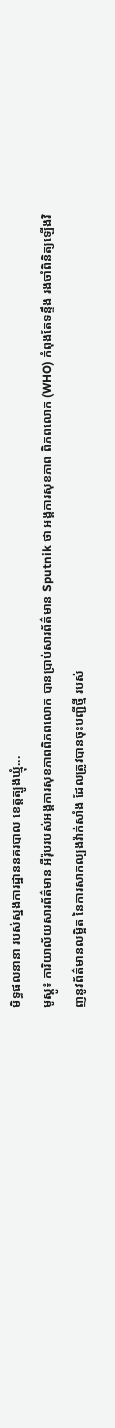មិទ្ធផលនានា របស់ស្នងការដ្ឋាននគរបាល ខេត្តត្បូងឃ្មុំ...
មូស្គូ៖ ការិយាល័យសារព័ត៌មាន អឺរ៉ុបរបស់អង្គការសុខភាពពិភពលោក បានប្រាប់សារព័ត៌មាន Sputnik ថា អង្គការសុខភាព ពិភពលោក (WHO) កំពុងតែទន្ទឹង រងចាំពិនិត្យឡើងវិញនូវព័ត៌មានលម្អិត នៃការសាកល្បងវ៉ាក់សាំង ដែលត្រូវបានចុះបញ្ជីថ្មី របស់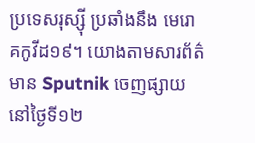ប្រទេសរុស្ស៊ី ប្រឆាំងនឹង មេរោគកូវីដ១៩។ យោងតាមសារព័ត៌មាន Sputnik ចេញផ្សាយនៅថ្ងៃទី១២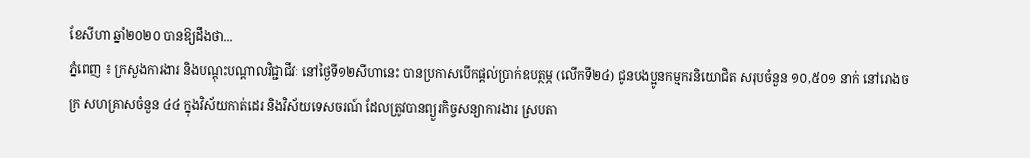ខែសីហា ឆ្នាំ២០២០ បានឱ្យដឹងថា...
ភ្នំពេញ ៖ ក្រសួងការងារ និងបណ្តុះបណ្តាលវិជ្ជាជីវៈ នៅថ្ងៃទី១២សីហានេះ បានប្រកាសបើកផ្ដល់ប្រាក់ឧបត្ថម្ភ (លើកទី២៤) ជូនបងប្អូនកម្មករនិយោជិត សរុបចំនួន ១០,៥០១ នាក់ នៅរោងចក្រ សហគ្រាសចំនួន ៤៤ ក្នុងវិស័យកាត់ដេរ និងវិស័យទេសចរណ៍ ដែលត្រូវបានព្យួរកិច្ចសន្យាការងារ ស្របតា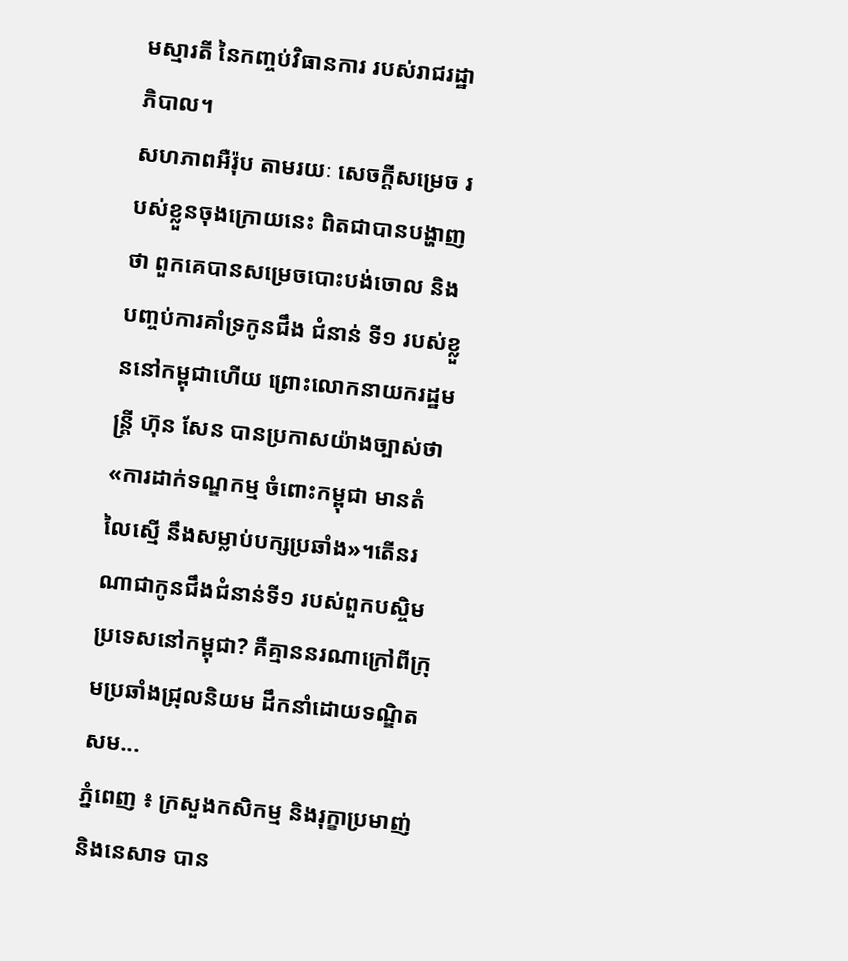មស្មារតី នៃកញ្ចប់វិធានការ របស់រាជរដ្ឋាភិបាល។
សហភាពអឺរ៉ុប តាមរយៈ សេចក្តីសម្រេច របស់ខ្លួនចុងក្រោយនេះ ពិតជាបានបង្ហាញថា ពួកគេបានសម្រេចបោះបង់ចោល និងបញ្ចប់ការគាំទ្រកូនជឹង ជំនាន់ ទី១ របស់ខ្លួននៅកម្ពុជាហើយ ព្រោះលោកនាយករដ្ឋមន្ត្រី ហ៊ុន សែន បានប្រកាសយ៉ាងច្បាស់ថា «ការដាក់ទណ្ឌកម្ម ចំពោះកម្ពុជា មានតំលៃស្មើ នឹងសម្លាប់បក្សប្រឆាំង»។តើនរណាជាកូនជឹងជំនាន់ទី១ របស់ពួកបស្ចិមប្រទេសនៅកម្ពុជា? គឺគ្មាននរណាក្រៅពីក្រុមប្រឆាំងជ្រុលនិយម ដឹកនាំដោយទណ្ឌិត សម...
ភ្នំពេញ ៖ ក្រសួងកសិកម្ម និងរុក្ខាប្រមាញ់ និងនេសាទ បាន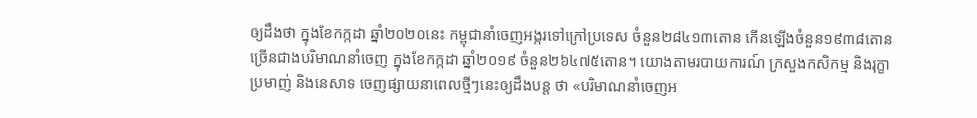ឲ្យដឹងថា ក្នុងខែកក្កដា ឆ្នាំ២០២០នេះ កម្ពុជានាំចេញអង្ករទៅក្រៅប្រទេស ចំនួន២៨៤១៣តោន កើនឡើងចំនួន១៩៣៨តោន ច្រើនជាងបរិមាណនាំចេញ ក្នុងខែកក្កដា ឆ្នាំ២០១៩ ចំនួន២៦៤៧៥តោន។ យោងតាមរបាយការណ៍ ក្រសួងកសិកម្ម និងរុក្ខាប្រមាញ់ និងនេសាទ ចេញផ្សាយនាពេលថ្មីៗនេះឲ្យដឹងបន្ត ថា «បរិមាណនាំចេញអ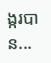ង្ករបាន...